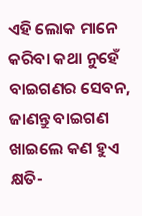ଏହି ଲୋକ ମାନେ କରିବା କଥା ନୁହେଁ ବାଇଗଣର ସେବନ, ଜାଣନ୍ତୁ ବାଇଗଣ ଖାଇଲେ କଣ ହୁଏ କ୍ଷତି-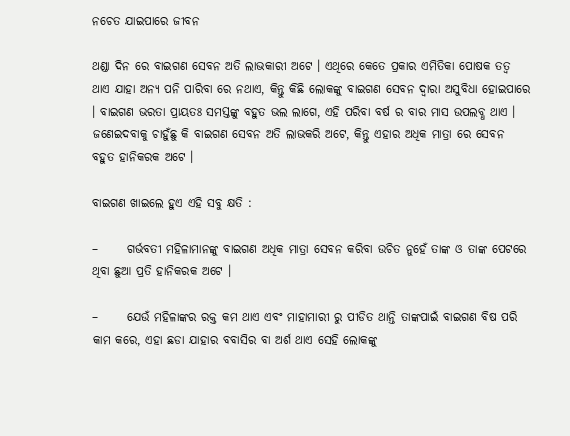ନଚେତ ଯାଇପାରେ ଜୀବନ

ଥଣ୍ଡା ଦିନ ରେ ବାଇଗଣ ସେବନ ଅତି ଲାଭକାରୀ ଅଟେ । ଏଥିରେ କେତେ ପ୍ରକାର ଏମିତିକା ପୋଷକ ତତ୍ଵ ଥାଏ ଯାହା ଅନ୍ୟ ପନି ପାରିବା ରେ ନଥାଏ, କିନ୍ତୁ କିଛି ଲୋକଙ୍କୁ ବାଇଗଣ ସେବନ ଦ୍ଵାରା ଅସୁବିଧା ହୋଇପାରେ । ବାଇଗଣ ଭରତା ପ୍ରାୟତଃ ସମସ୍ତଙ୍କୁ ବହୁତ ଭଲ ଲାଗେ, ଏହି ପରିବା ବର୍ଷ ର ବାର ମାସ ଉପଲବ୍ଧ ଥାଏ । ଜଣେଇଦବାକୁ ଚାହୁଁଛୁ କି ବାଇଗଣ ସେବନ ଅତି ଲାଭକରି ଅଟେ, କିନ୍ତୁ ଏହାର ଅଧିକ ମାତ୍ରା ରେ ସେବନ ବହୁତ ହାନିକରକ ଅଟେ ।

ବାଇଗଣ ଖାଇଲେ ହୁଏ ଏହି ସବୁ କ୍ଷତି :

–      ଗର୍ଭବତୀ ମହିଳାମାନଙ୍କୁ ବାଇଗଣ ଅଧିକ ମାତ୍ରା ସେବନ କରିବା ଉଚିତ ନୁହେଁ ତାଙ୍କ ଓ ତାଙ୍କ ପେଟରେ ଥିବା ଛୁଆ ପ୍ରତି ହାନିକରକ ଅଟେ ।

–      ଯେଉଁ ମହିଳାଙ୍କର ରକ୍ତ କମ ଥାଏ ଏବଂ ମାହାମାରୀ ରୁ ପୀଡିତ ଥାନ୍ତି ତାଙ୍କପାଇଁ ବାଇଗଣ ବିଷ ପରି କାମ କରେ, ଏହା ଛଡା ଯାହାର ବବାସିର ବା ଅର୍ଶ ଥାଏ ସେହି ଲୋକଙ୍କୁ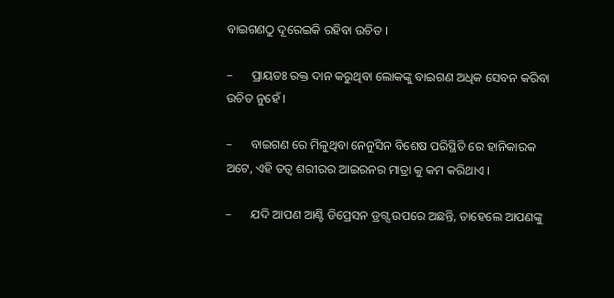ବାଇଗଣଠୁ ଦୂରେଇକି ରହିବା ଉଚିତ ।

–      ପ୍ରାୟତଃ ରକ୍ତ ଦାନ କରୁଥିବା ଲୋକଙ୍କୁ ବାଇଗଣ ଅଧିକ ସେବନ କରିବା ଉଚିତ ନୁହେଁ ।

–      ବାଇଗଣ ରେ ମିଳୁଥିବା ନେନୁସିନ ବିଶେଷ ପରିସ୍ଥିତି ରେ ହାନିକାରକ ଅଟେ, ଏହି ତତ୍ଵ ଶରୀରର ଆଇରନର ମାତ୍ରା କୁ କମ କରିଥାଏ ।

–      ଯଦି ଆପଣ ଆଣ୍ଟି ଡିପ୍ରେସନ ଡ୍ରଗ୍ସ ଉପରେ ଅଛନ୍ତି, ତାହେଲେ ଆପଣଙ୍କୁ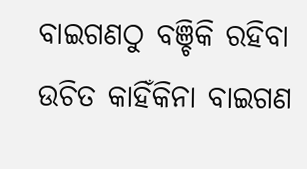ବାଇଗଣଠୁ ବଞ୍ଚିକି ରହିବା ଉଚିତ କାହିଁକିନା ବାଇଗଣ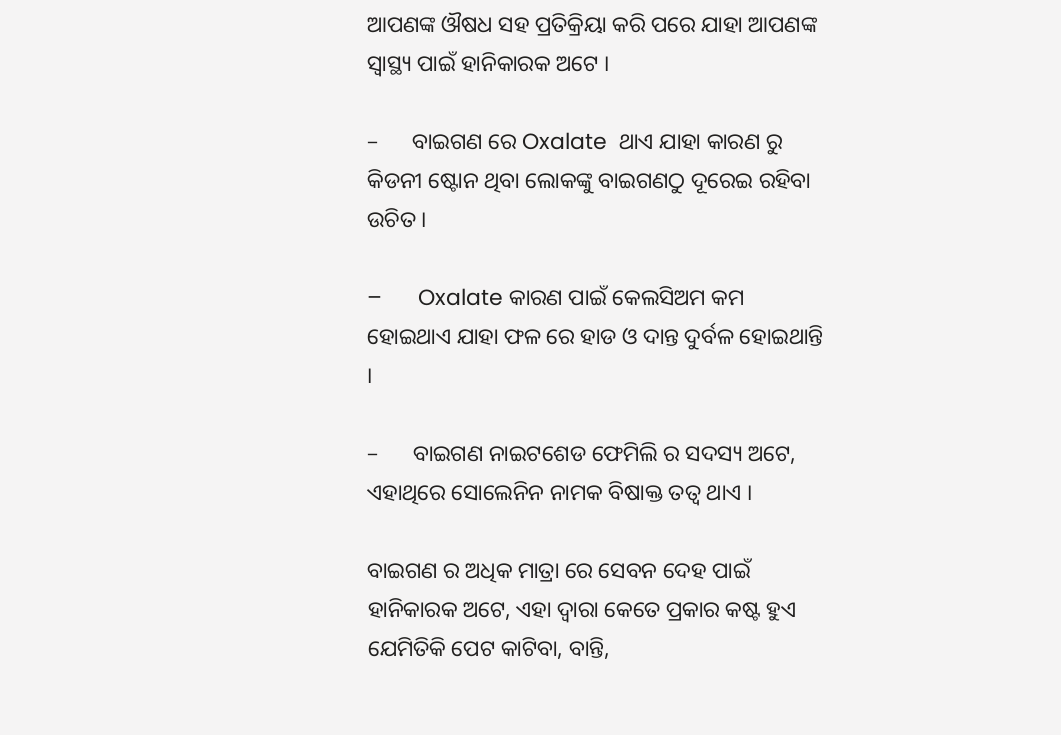ଆପଣଙ୍କ ଔଷଧ ସହ ପ୍ରତିକ୍ରିୟା କରି ପରେ ଯାହା ଆପଣଙ୍କ ସ୍ୱାସ୍ଥ୍ୟ ପାଇଁ ହାନିକାରକ ଅଟେ ।

–      ବାଇଗଣ ରେ Oxalate  ଥାଏ ଯାହା କାରଣ ରୁ କିଡନୀ ଷ୍ଟୋନ ଥିବା ଲୋକଙ୍କୁ ବାଇଗଣଠୁ ଦୂରେଇ ରହିବା ଉଚିତ ।

–      Oxalate କାରଣ ପାଇଁ କେଲସିଅମ କମ ହୋଇଥାଏ ଯାହା ଫଳ ରେ ହାଡ ଓ ଦାନ୍ତ ଦୁର୍ବଳ ହୋଇଥାନ୍ତି ।

–      ବାଇଗଣ ନାଇଟଶେଡ ଫେମିଲି ର ସଦସ୍ୟ ଅଟେ, ଏହାଥିରେ ସୋଲେନିନ ନାମକ ବିଷାକ୍ତ ତତ୍ଵ ଥାଏ ।

ବାଇଗଣ ର ଅଧିକ ମାତ୍ରା ରେ ସେବନ ଦେହ ପାଇଁ ହାନିକାରକ ଅଟେ, ଏହା ଦ୍ଵାରା କେତେ ପ୍ରକାର କଷ୍ଟ ହୁଏ ଯେମିତିକି ପେଟ କାଟିବା, ବାନ୍ତି,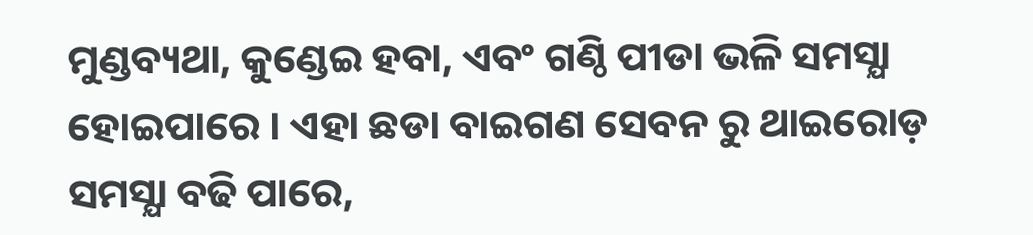ମୁଣ୍ଡବ୍ୟଥା, କୁଣ୍ଡେଇ ହବା, ଏବଂ ଗଣ୍ଠି ପୀଡା ଭଳି ସମସ୍ଯା ହୋଇପାରେ । ଏହା ଛଡା ବାଇଗଣ ସେବନ ରୁ ଥାଇରୋଡ଼ ସମସ୍ଯା ବଢି ପାରେ,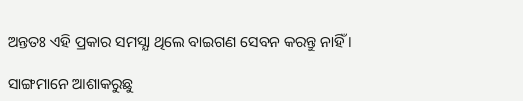ଅନ୍ତତଃ ଏହି ପ୍ରକାର ସମସ୍ଯା ଥିଲେ ବାଇଗଣ ସେବନ କରନ୍ତୁ ନାହିଁ ।

ସାଙ୍ଗମାନେ ଆଶାକରୁଛୁ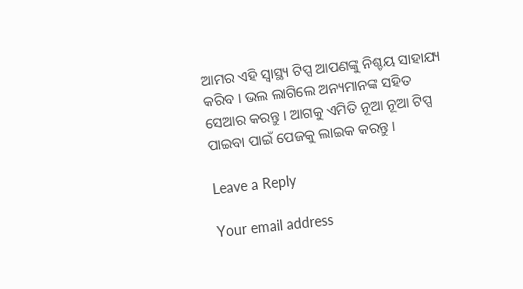ଆମର ଏହି ସ୍ୱାସ୍ଥ୍ୟ ଟିପ୍ସ ଆପଣଙ୍କୁ ନିଶ୍ଚୟ ସାହାଯ୍ୟ କରିବ । ଭଲ ଲାଗିଲେ ଅନ୍ୟମାନଙ୍କ ସହିତ ସେଆର କରନ୍ତୁ । ଆଗକୁ ଏମିତି ନୂଆ ନୂଆ ଟିପ୍ସ ପାଇବା ପାଇଁ ପେଜକୁ ଲାଇକ କରନ୍ତୁ ।

Leave a Reply

Your email address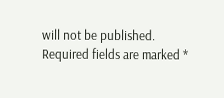will not be published. Required fields are marked *